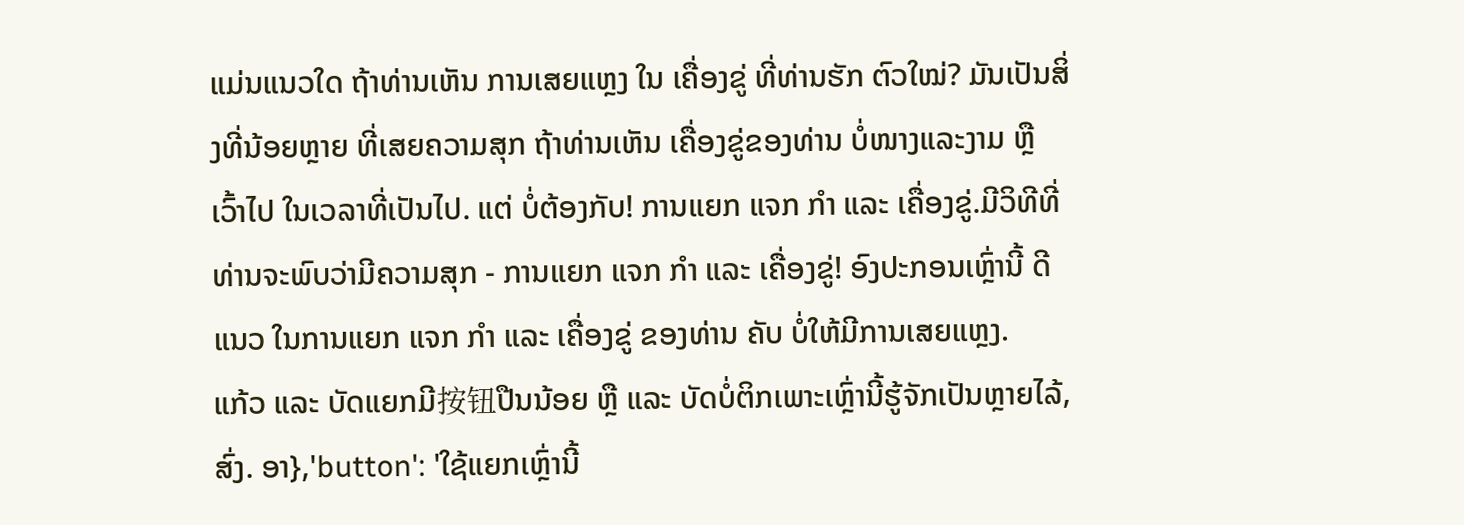ແມ່ນແນວໃດ ຖ້າທ່ານເຫັນ ການເສຍແຫຼງ ໃນ ເຄື່ອງຂູ່ ທີ່ທ່ານຮັກ ຕົວໃໝ່? ມັນເປັນສິ່ງທີ່ນ້ອຍຫຼາຍ ທີ່ເສຍຄວາມສຸກ ຖ້າທ່ານເຫັນ ເຄື່ອງຂູ່ຂອງທ່ານ ບໍ່ໜາງແລະງາມ ຫຼື ເວົ້າໄປ ໃນເວລາທີ່ເປັນໄປ. ແຕ່ ບໍ່ຕ້ອງກັບ! ການແຍກ ແຈກ ກຳ ແລະ ເຄື່ອງຂູ່.ມີວິທີທີ່ທ່ານຈະພົບວ່າມີຄວາມສຸກ - ການແຍກ ແຈກ ກຳ ແລະ ເຄື່ອງຂູ່! ອົງປະກອນເຫຼົ່ານີ້ ດີແນວ ໃນການແຍກ ແຈກ ກຳ ແລະ ເຄື່ອງຂູ່ ຂອງທ່ານ ຄັບ ບໍ່ໃຫ້ມີການເສຍແຫຼງ.
ແກ້ວ ແລະ ບັດແຍກມີ按钮ປືນນ້ອຍ ຫຼື ແລະ ບັດບໍ່ຕິກເພາະເຫຼົ່ານີ້ຮູ້ຈັກເປັນຫຼາຍໄລ້, ສົ່ງ. ອາ},'button': 'ໃຊ້ແຍກເຫຼົ່ານີ້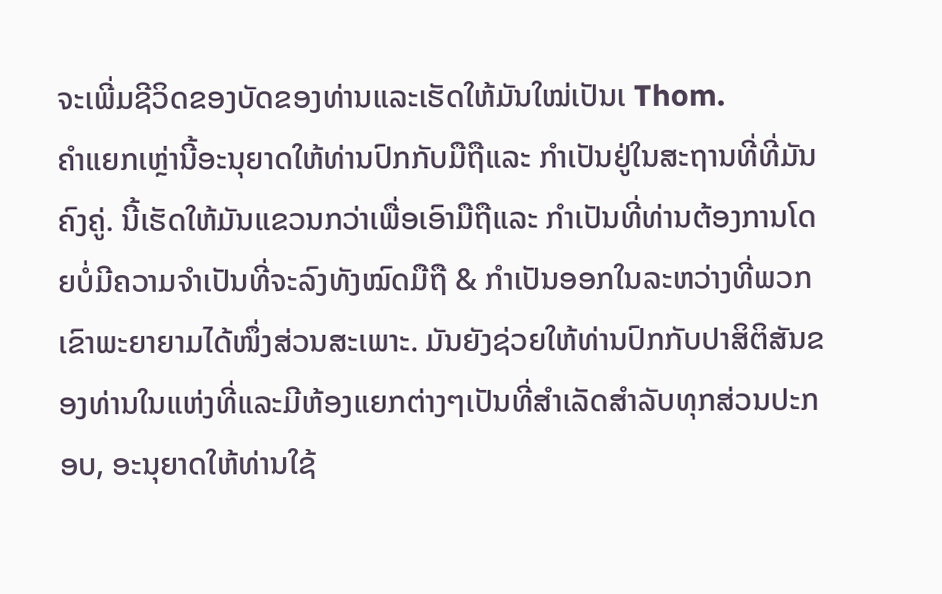ຈະເພີ່ມຊີວິດຂອງບັດຂອງທ່ານແລະເຮັດໃຫ້ມັນໃໝ່ເປັນເ Thom.
ຄຳແຍກເຫຼ່ານີ້ອະນຸຍາດໃຫ້ທ່ານປົກກັບມືຖືແລະ ກຳເປັນຢູ່ໃນສະຖານທີ່ທີ່ມັນຄົງຄູ່. ນີ້ເຮັດໃຫ້ມັນແຂວນກວ່າເພື່ອເອົາມືຖືແລະ ກຳເປັນທີ່ທ່ານຕ້ອງການໂດຍບໍ່ມີຄວາມຈຳເປັນທີ່ຈະລົງທັງໝົດມືຖື & ກຳເປັນອອກໃນລະຫວ່າງທີ່ພວກເຂົາພະຍາຍາມໄດ້ໜຶ່ງສ່ວນສະເພາະ. ມັນຍັງຊ່ວຍໃຫ້ທ່ານປົກກັບປາສິຕິສັນຂອງທ່ານໃນແຫ່ງທີ່ແລະມີຫ້ອງແຍກຕ່າງໆເປັນທີ່ສຳເລັດສຳລັບທຸກສ່ວນປະກອບ, ອະນຸຍາດໃຫ້ທ່ານໃຊ້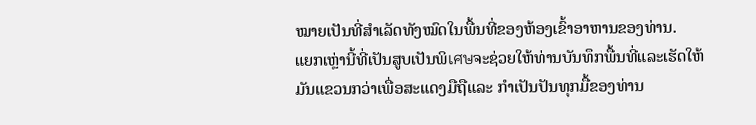ໝາຍເປັນທີ່ສຳເລັດທັງໝົດໃນພື້ນທີ່ຂອງຫ້ອງເຂົ້າອາຫານຂອງທ່ານ.
ແຍກເຫຼ່ານີ້ທີ່ເປັນສູບເປັນພິเศษຈະຊ່ວຍໃຫ້ທ່ານບັນທຶກພື້ນທີ່ແລະເຮັດໃຫ້ມັນແຂວນກວ່າເພື່ອສະແດງມືຖືແລະ ກຳເປັນປັນທຸກມື້ຂອງທ່ານ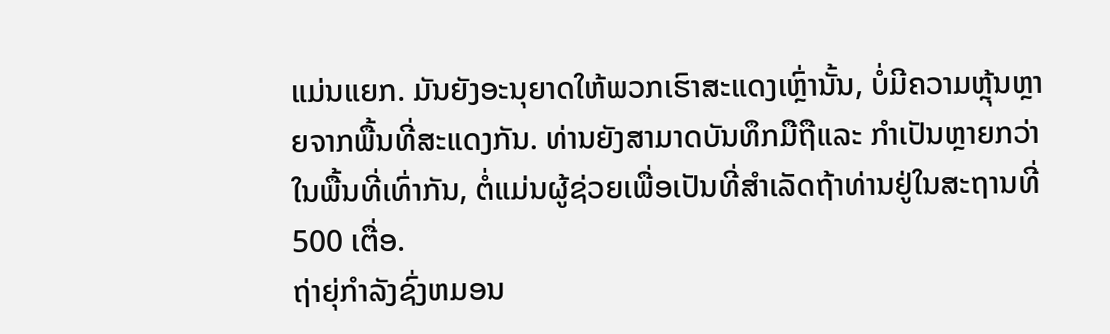ແມ່ນແຍກ. ມັນຍັງອະນຸຍາດໃຫ້ພວກເຮົາສະແດງເຫຼົ່ານັ້ນ, ບໍ່ມີຄວາມຫຼຸ້ນຫຼາຍຈາກພື້ນທີ່ສະແດງກັນ. ທ່ານຍັງສາມາດບັນທຶກມືຖືແລະ ກຳເປັນຫຼາຍກວ່າໃນພື້ນທີ່ເທົ່າກັນ, ຕໍ່ແມ່ນຜູ້ຊ່ວຍເພື່ອເປັນທີ່ສຳເລັດຖ້າທ່ານຢູ່ໃນສະຖານທີ່ 500 ເຕື່ອ.
ຖ່າຍຸ່ກຳລັງຊົ່ງຫມອນ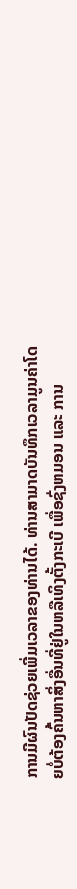ການມີຜົນປັດຊ່ວຍເພີ່ມເວລາຂອງທ່ານໄດ້. ທ່ານສາມາດບັນທຶກເວລາມູນຄ່າໂດຍບໍ່ຕ້ອງຄົ້ນຫາສິ່ງອື່ນທີ່ຢູ່ໃນຫລືເທິງຕັ້ງກະເບີ ເພື່ອຊົ່ງຫມອນ ແລະ ການ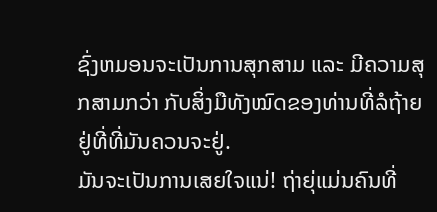ຊົ່ງຫມອນຈະເປັນການສຸກສາມ ແລະ ມີຄວາມສຸກສາມກວ່າ ກັບສິ່ງມືທັງໝົດຂອງທ່ານທີ່ລໍຖ້າຍຢູ່ທີ່ທີ່ມັນຄວນຈະຢູ່.
ມັນຈະເປັນການເສຍໃຈແນ່! ຖ່າຍຸ່ແມ່ນຄົນທີ່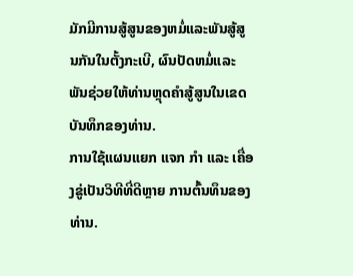ມັກມີການສູ້ສູນຂອງຫມໍ່ແລະພັນສູ້ສູນກັນໃນຕັ້ງກະເບີ, ຜົນປັດຫມໍ່ແລະພັນຊ່ວຍໃຫ້ທ່ານຫຼຸດຄຳສູ້ສູນໃນເຂດບັນທຶກຂອງທ່ານ.
ການໃຊ້ແຜນແຍກ ແຈກ ກຳ ແລະ ເຄື່ອງຂູ່ເປັນວິທີທີ່ດີຫຼາຍ ການຕົ້ນທຶນຂອງທ່ານ.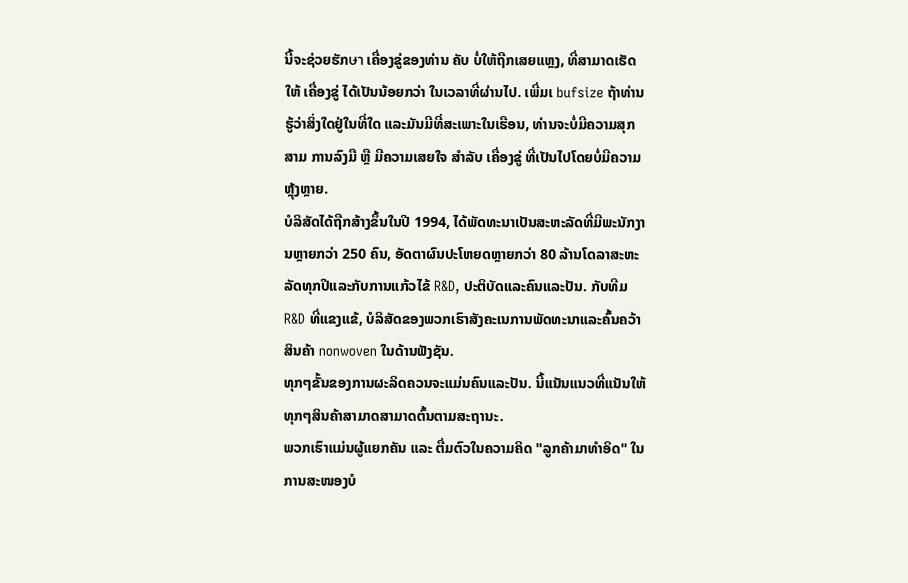ນີ້ຈະຊ່ວຍຮັກษา ເຄື່ອງຂູ່ຂອງທ່ານ ຄັບ ບໍ່ໃຫ້ຖືກເສຍແຫຼງ, ທີ່ສາມາດເຮັດໃຫ້ ເຄື່ອງຂູ່ ໄດ້ເປັນນ້ອຍກວ່າ ໃນເວລາທີ່ຜ່ານໄປ. ເພີ່ມເ bufsize ຖ້າທ່ານຮູ້ວ່າສິ່ງໃດຢູ່ໃນທີ່ໃດ ແລະມັນມີທີ່ສະເພາະໃນເຮືອນ, ທ່ານຈະບໍ່ມີຄວາມສຸກສາມ ການລົງມື ຫຼື ມີຄວາມເສຍໃຈ ສຳລັບ ເຄື່ອງຂູ່ ທີ່ເປັນໄປໂດຍບໍ່ມີຄວາມຫຼຸ້ງຫຼາຍ.
ບໍລິສັດໄດ້ຖືກສ້າງຂຶ້ນໃນປີ 1994, ໄດ້ພັດທະນາເປັນສະຫະລັດທີ່ມີພະນັກງານຫຼາຍກວ່າ 250 ຄົນ, ອັດຕາຜົນປະໂຫຍດຫຼາຍກວ່າ 80 ລ້ານໂດລາສະຫະລັດທຸກປີແລະກັບການແກ້ວໄຂ້ R&D, ປະຕິບັດແລະຄົນແລະປັນ. ກັບທີມ R&D ທີ່ແຂງແຂ້, ບໍລິສັດຂອງພວກເຮົາສັງຄະເນການພັດທະນາແລະຄົ້ນຄວ້າສິນຄ້າ nonwoven ໃນດ້ານຟັງຊັນ.
ທຸກໆຂັ້ນຂອງການຜະລິດຄວນຈະແມ່ນຄົນແລະປັນ. ນີ້ແນັນແນວທີ່ແນັນໃຫ້ທຸກໆສິນຄ້າສາມາດສາມາດຕົ້ນຕາມສະຖານະ.
ພວກເຮົາແມ່ນຜູ້ແຍກຄັນ ແລະ ຕື່ມຕົວໃນຄວາມຄິດ "ລູກຄ້າມາທຳອິດ" ໃນການສະໜອງບໍ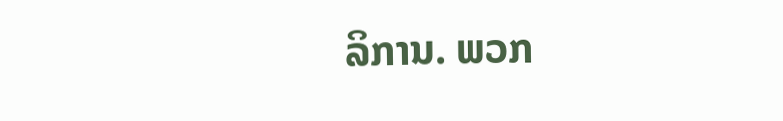ລິການ. ພວກ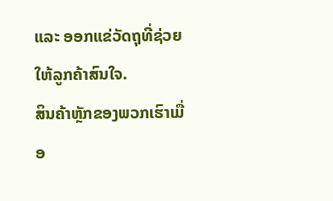ແລະ ອອກແຂ່ວັດຖຸທີ່ຊ່ວຍໃຫ້ລູກຄ້າສົນໃຈ.
ສິນຄ້າຫຼັກຂອງພວກເຮົາເມື່ອ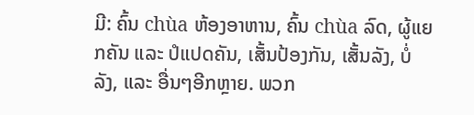ມີ: ຄົ້ນ chùa ຫ້ອງອາຫານ, ຄົ້ນ chùa ລົດ, ຜູ້ແຍກຄັນ ແລະ ປໍແປດຄັນ, ເສັ້ນປ້ອງກັນ, ເສັ້ນລັງ, ບໍ່ລັງ, ແລະ ອື່ນໆອີກຫຼາຍ. ພວກ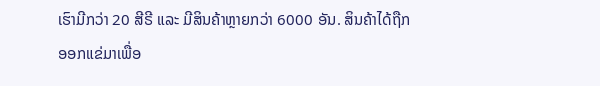ເຮົາມີກວ່າ 20 ສີຣີ ແລະ ມີສິນຄ້າຫຼາຍກວ່າ 6000 ອັນ. ສິນຄ້າໄດ້ຖືກອອກແຂ່ມາເພື່ອ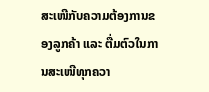ສະເໜີກັບຄວາມຕ້ອງການຂອງລູກຄ້າ ແລະ ຕື່ມຕົວໃນການສະເໜີທຸກຄວາ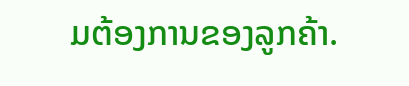ມຕ້ອງການຂອງລູກຄ້າ.